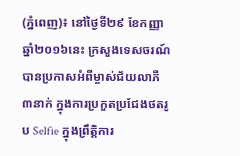(ភ្នំពេញ)៖ នៅថ្ងៃទី២៩ ខែកញ្ញា ឆ្នាំ២០១៦នេះ ក្រសួងទេសចរណ៍បានប្រកាសអំពីម្ចាស់ជ័យលាភី ៣នាក់ ក្នុងការប្រកួតប្រជែងថតរូប Selfie ក្នុងព្រឹត្តិការ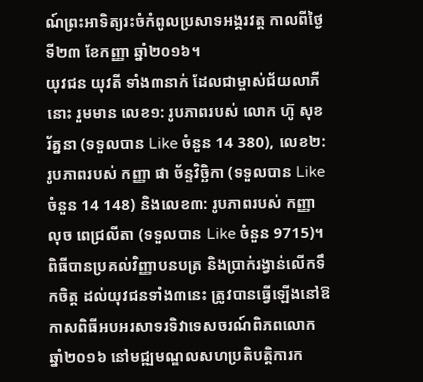ណ៍ព្រះអាទិត្យរះចំកំពូលប្រសាទអង្គរវត្ត កាលពីថ្ងៃទី២៣ ខែកញ្ញា ឆ្នាំ២០១៦។
យុវជន យុវតី ទាំង៣នាក់ ដែលជាម្ចាស់ជ័យលាភីនោះ រួមមាន លេខ១: រូបភាពរបស់ លោក ហ៊ូ សុខរ័ត្ននា (ទទួលបាន Like ចំនួន 14 380), លេខ២: រូបភាពរបស់ កញ្ញា ផា ច័ន្ទវិច្ឆិកា (ទទួលបាន Like ចំនួន 14 148) និងលេខ៣: រូបភាពរបស់ កញ្ញា លុច ពេជ្រលីតា (ទទួលបាន Like ចំនួន 9715)។
ពិធីបានប្រគល់វិញ្ញាបនបត្រ និងប្រាក់រង្វាន់លើកទឹកចិត្ត ដល់យុវជនទាំង៣នេះ ត្រូវបានធ្វើឡើងនៅឱកាសពិធីអបអរសាទរទិវាទេសចរណ៍ពិភពលោក ឆ្នាំ២០១៦ នៅមជ្ឍមណ្ឌលសហប្រតិបត្តិការក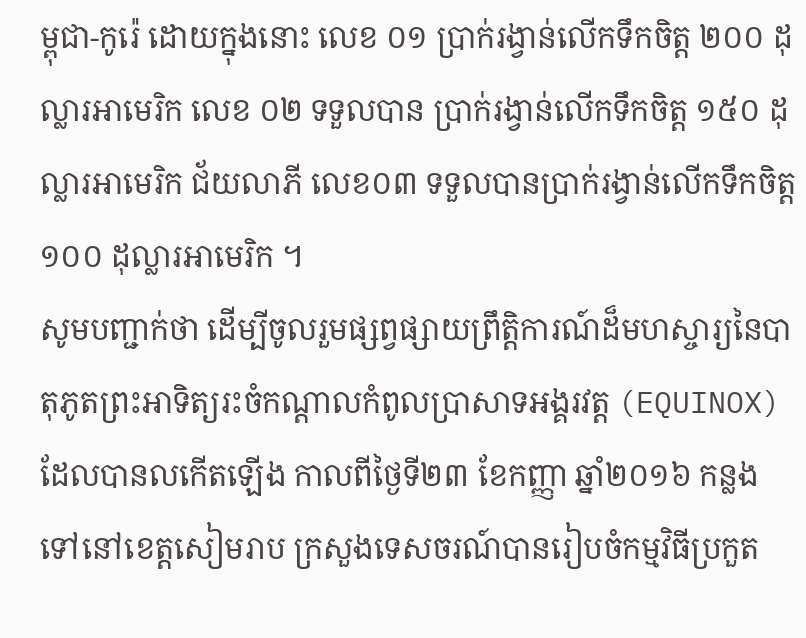ម្ពុជា-កូរ៉េ ដោយក្នុងនោះ លេខ ០១ ប្រាក់រង្វាន់លើកទឹកចិត្ត ២០០ ដុល្លារអាមេរិក លេខ ០២ ទទួលបាន ប្រាក់រង្វាន់លើកទឹកចិត្ត ១៥០ ដុល្លារអាមេរិក ជ័យលាភី លេខ០៣ ទទួលបានប្រាក់រង្វាន់លើកទឹកចិត្ត ១០០ ដុល្លារអាមេរិក ។
សូមបញ្ជាក់ថា ដើម្បីចូលរួមផ្សព្វផ្សាយព្រឹត្តិការណ៍ដ៏មហស្ចារ្យនៃបាតុភូតព្រះអាទិត្យរះចំកណ្តាលកំពូលប្រាសាទអង្គរវត្ត (EQUINOX) ដែលបានលកើតឡើង កាលពីថ្ងៃទី២៣ ខែកញ្ញា ឆ្នាំ២០១៦ កន្លងទៅនៅខេត្តសៀមរាប ក្រសួងទេសចរណ៍បានរៀបចំកម្មវិធីប្រកួត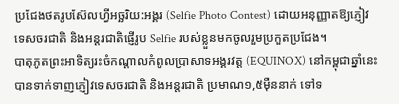ប្រជែងថតរូបស៊ែលហ្វីអច្ឆរិយ:អង្គរ (Selfie Photo Contest) ដោយអនុញ្ញាតឱ្យភ្ញៀវទេសចរជាតិ និងអន្តរជាតិផ្ញើរូប Selfie របស់ខ្លួនមកចូលរួមប្រកួតប្រជែង។
បាតុភូតព្រះអាទិត្យរះចំកណ្តាលកំពូលប្រាសាទអង្គរវត្ត (EQUINOX) នៅកម្ពុជាឆ្នាំនេះ បានទាក់ទាញភ្ញៀវទេសចរជាតិ និងអន្តរជាតិ ប្រមាណ១,៥ម៉ឺននាក់ ទៅទ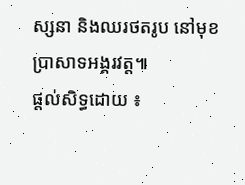ស្សនា និងឈរថតរូប នៅមុខប្រាសាទអង្គរវត្ត៕
ផ្តល់សិទ្ធដោយ ៖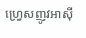ហ្វ្រេសញូវអាស៊ី